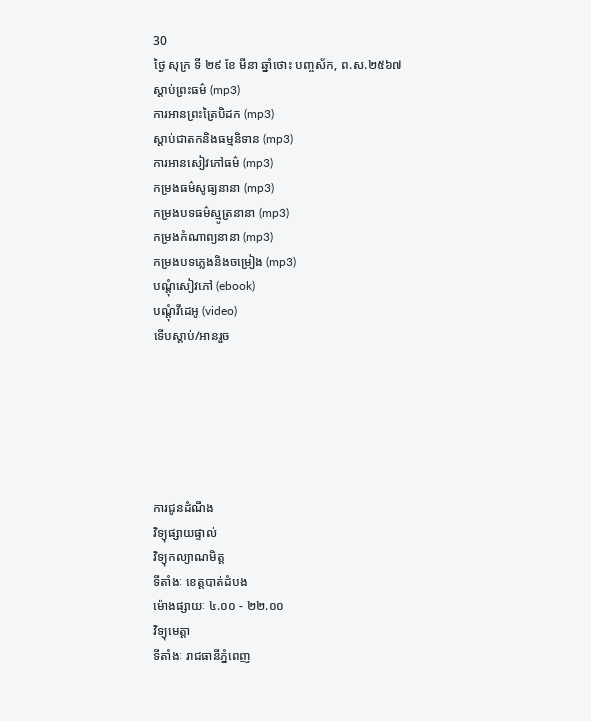30
ថ្ងៃ សុក្រ ទី ២៩ ខែ មីនា ឆ្នាំថោះ បញ្ចស័ក, ព.ស.២៥៦៧
ស្តាប់ព្រះធម៌ (mp3)
ការអានព្រះត្រៃបិដក (mp3)
ស្តាប់ជាតកនិងធម្មនិទាន (mp3)
ការអានសៀវភៅធម៌ (mp3)
កម្រងធម៌សូធ្យនានា (mp3)
កម្រងបទធម៌ស្មូត្រនានា (mp3)
កម្រងកំណាព្យនានា (mp3)
កម្រងបទភ្លេងនិងចម្រៀង (mp3)
បណ្តុំសៀវភៅ (ebook)
បណ្តុំវីដេអូ (video)
ទើបស្តាប់/អានរួច






ការជូនដំណឹង
វិទ្យុផ្សាយផ្ទាល់
វិទ្យុកល្យាណមិត្ត
ទីតាំងៈ ខេត្តបាត់ដំបង
ម៉ោងផ្សាយៈ ៤.០០ - ២២.០០
វិទ្យុមេត្តា
ទីតាំងៈ រាជធានីភ្នំពេញ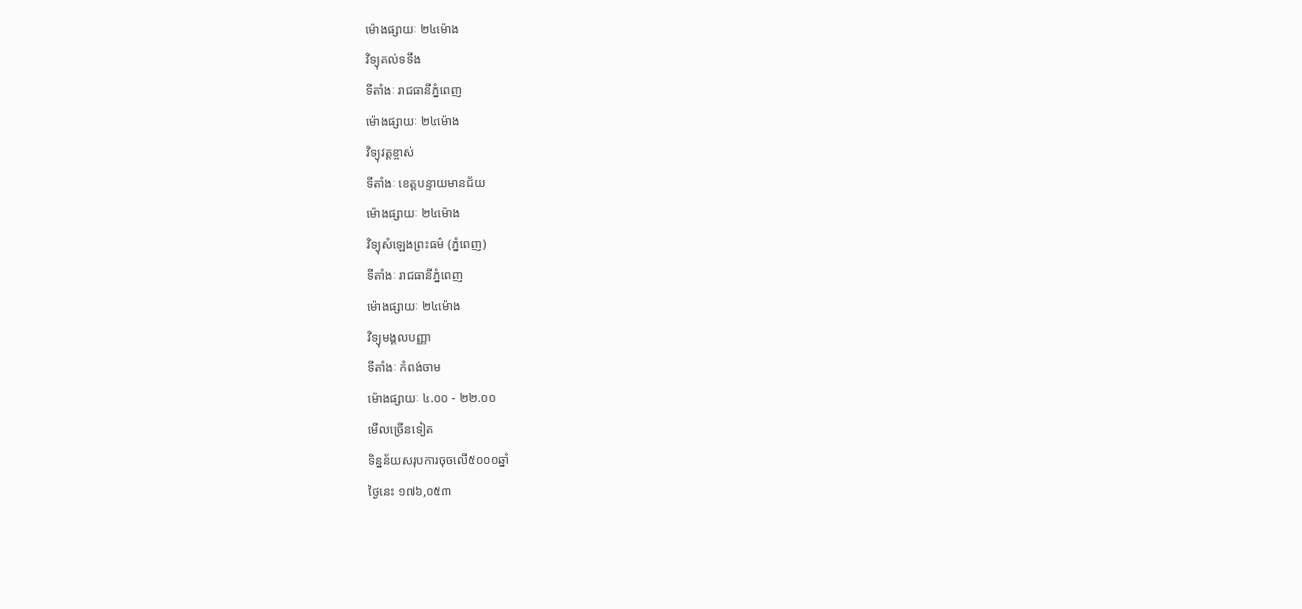ម៉ោងផ្សាយៈ ២៤ម៉ោង
វិទ្យុគល់ទទឹង
ទីតាំងៈ រាជធានីភ្នំពេញ
ម៉ោងផ្សាយៈ ២៤ម៉ោង
វិទ្យុវត្តខ្ចាស់
ទីតាំងៈ ខេត្តបន្ទាយមានជ័យ
ម៉ោងផ្សាយៈ ២៤ម៉ោង
វិទ្យុសំឡេងព្រះធម៌ (ភ្នំពេញ)
ទីតាំងៈ រាជធានីភ្នំពេញ
ម៉ោងផ្សាយៈ ២៤ម៉ោង
វិទ្យុមង្គលបញ្ញា
ទីតាំងៈ កំពង់ចាម
ម៉ោងផ្សាយៈ ៤.០០ - ២២.០០
មើលច្រើនទៀត
ទិន្នន័យសរុបការចុចលើ៥០០០ឆ្នាំ
ថ្ងៃនេះ ១៧៦,០៥៣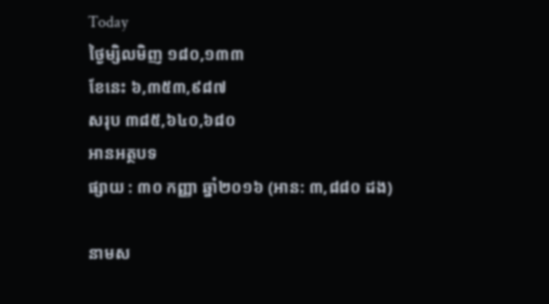Today
ថ្ងៃម្សិលមិញ ១៨០,១៣៣
ខែនេះ ៦,៣៥៣,៩៨៧
សរុប ៣៨៥,៦៤០,៦៨០
អានអត្ថបទ
ផ្សាយ : ៣០ កញ្ញា ឆ្នាំ២០១៦ (អាន: ៣,៨៨០ ដង)

នាមស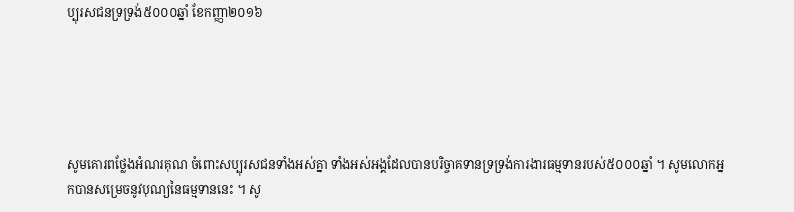ប្បុរសជនទ្រទ្រង់៥០០០ឆ្នាំ ខែកញ្ញា២០១៦





សូមគោរពថ្លែងអំណរគុណ ចំពោះសប្បុរសជនទាំងអស់គ្នា ទាំងអស់អង្គដែលបានបរិច្ចាគទានទ្រទ្រង់ការងារធម្មទានរបស់៥០០០ឆ្នាំ ។ សូមលោកអ្នកបានសម្រេចនូវបុណ្យនៃធម្មទាននេះ ។ សូ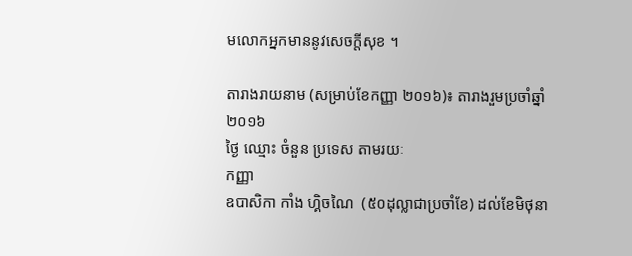មលោកអ្នកមាននូវសេចក្តីសុខ ។

តារាងរាយនាម (សម្រាប់ខែកញ្ញា ២០១៦)៖ តារាងរួមប្រចាំឆ្នាំ២០១៦
ថ្ងៃ ឈ្មោះ ចំនួន ប្រទេស តាមរយៈ
កញ្ញា
ឧបាសិកា កាំង ហ្គិចណៃ  (៥០ដុល្លាជាប្រចាំខែ) ដល់ខែមិថុនា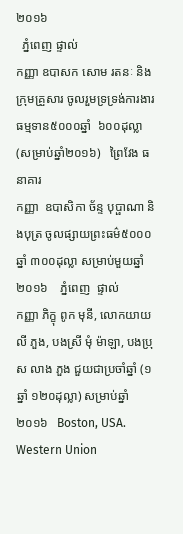២០១៦
  ភ្នំពេញ ផ្ទាល់
កញ្ញា ឧបាសក សោម រតនៈ និងក្រុមគ្រួសារ ចូលរួមទ្រទ្រង់ការងារធម្មទាន៥០០០ឆ្នាំ  ៦០០ដុល្លា (សម្រាប់ឆ្នាំ២០១៦)   ព្រៃវែង ធនាគារ
កញ្ញា  ឧបាសិកា ច័ន្ទ បុប្ផាណា និងបុត្រ ចូលផ្សាយព្រះធម៌៥០០០ឆ្នាំ ៣០០ដុល្លា សម្រាប់មួយឆ្នាំ២០១៦    ភ្នំពេញ  ផ្ទាល់
កញ្ញា ភិក្ខុ ពូក មុនី, លោកយាយ លី ភួង, បងស្រី មុំ ម៉ាឡា, បងប្រុស លាង ភួង ជួយជាប្រចាំឆ្នាំ (១ឆ្នាំ ១២០ដុល្លា) សម្រាប់ឆ្នាំ២០១៦   Boston, USA. Western Union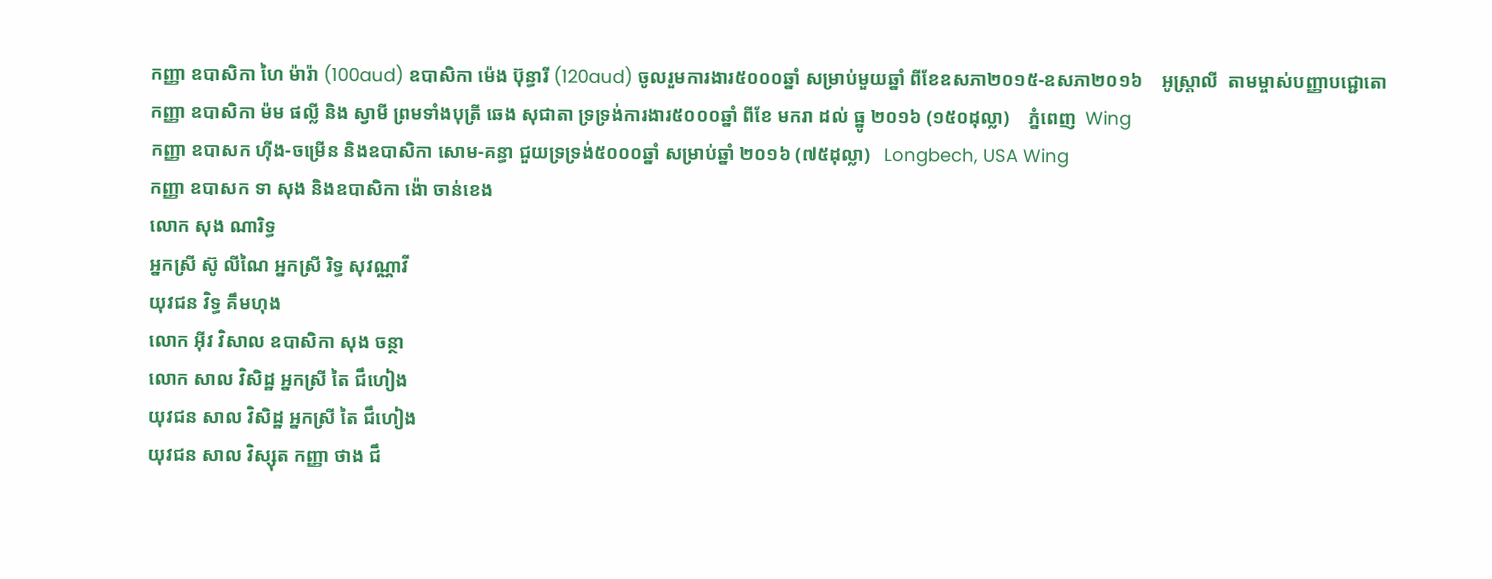កញ្ញា ឧបាសិកា ហៃ ម៉ារ៉ា (100aud) ឧបាសិកា ម៉េង ប៊ុន្ធារី (120aud) ចូលរួមការងារ៥០០០ឆ្នាំ សម្រាប់មួយឆ្នាំ ពីខែឧសភា២០១៥-ឧសភា២០១៦    អូស្ត្រាលី  តាមម្ចាស់បញ្ញាបជ្ជោតោ
កញ្ញា ឧបាសិកា ម៉ម ផល្លី និង ស្វាមី ព្រមទាំងបុត្រី ឆេង សុជាតា ទ្រទ្រង់ការងារ៥០០០ឆ្នាំ ពីខែ មករា ដល់ ធ្នូ ២០១៦ (១៥០ដុល្លា)    ភ្នំពេញ  Wing
កញ្ញា ឧបាសក ហ៊ីង-ចម្រើន និងឧបាសិកា សោម-គន្ធា ជួយទ្រទ្រង់៥០០០ឆ្នាំ សម្រាប់ឆ្នាំ ២០១៦ (៧៥ដុល្លា)   Longbech, USA Wing
កញ្ញា ឧបាសក ទា សុង និងឧបាសិកា ង៉ោ ចាន់ខេង
លោក សុង ណារិទ្ធ
អ្នកស្រី ស៊ូ លីណៃ អ្នកស្រី រិទ្ធ សុវណ្ណាវី
យុវជន វិទ្ធ គឹមហុង
លោក អ៊ីវ វិសាល ឧបាសិកា សុង ចន្ថា
លោក សាល វិសិដ្ឋ អ្នកស្រី តៃ ជឹហៀង
យុវជន សាល វិសិដ្ឋ អ្នកស្រី តៃ ជឹហៀង
យុវជន សាល វិស្សុត កញ្ញា ថាង ជឹ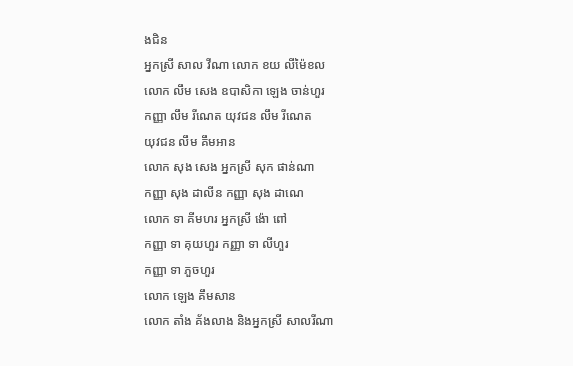ងជិន
អ្នកស្រី សាល វីណា លោក ខយ លីម៉ៃខល
លោក លឹម សេង ឧបាសិកា ឡេង ចាន់ហួរ
កញ្ញា លឹម រីណេត យុវជន លឹម រីណេត
យុវជន លឹម គឹមអាន
លោក សុង សេង អ្នកស្រី សុក ផាន់ណា
កញ្ញា សុង ដាលីន កញ្ញា សុង ដាណេ
លោក ទា គីមហរ អ្នកស្រី ង៉ោ ពៅ
កញ្ញា ទា គុយហួរ កញ្ញា ទា លីហួរ
កញ្ញា ទា ភួចហួរ
លោក ឡេង គឹមសាន
លោក តាំង គ័ងលាង និងអ្នកស្រី សាលរីណា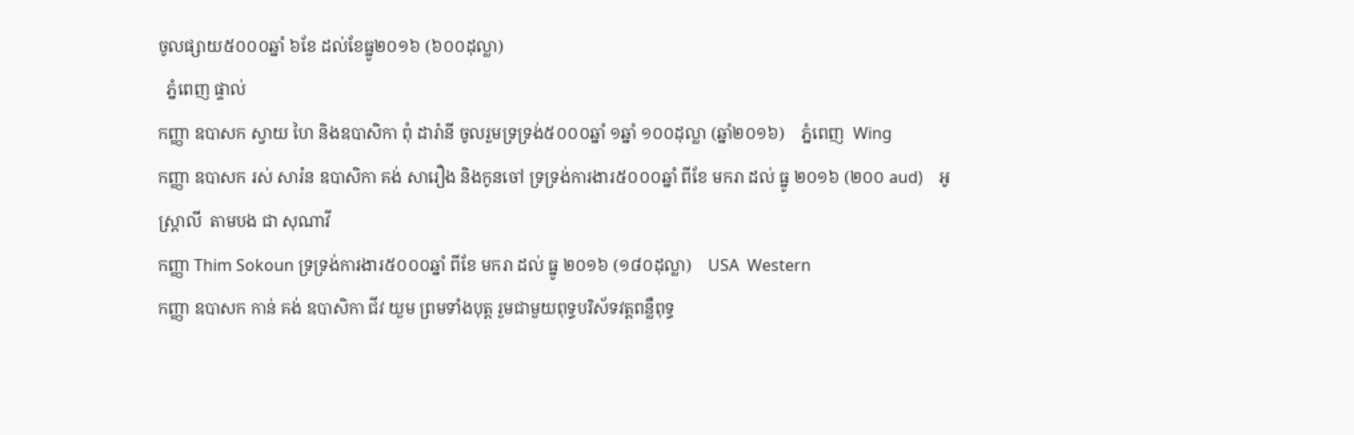ចូលផ្សាយ៥០០០ឆ្នាំ ៦ខែ ដល់ខែធ្នូ២០១៦ (៦០០ដុល្លា)
  ភ្នំពេញ ផ្ទាល់
កញ្ញា ឧបាសក ស្វាយ ហៃ និងឧបាសិកា ពុំ ដារ៉ានី ចូលរួមទ្រទ្រង់៥០០០ឆ្នាំ ១ឆ្នាំ ១០០ដុល្លា (ឆ្នាំ២០១៦)    ភ្នំពេញ  Wing
កញ្ញា ឧបាសក រស់ សារ៉ន ឧបាសិកា គង់ សារឿង និងកូនចៅ ទ្រទ្រង់ការងារ៥០០០ឆ្នាំ ពីខែ មករា ដល់ ធ្នូ ២០១៦ (២០០ aud)    អូស្រ្តាលី  តាមបង ជា សុណាវី
កញ្ញា Thim Sokoun ទ្រទ្រង់ការងារ៥០០០ឆ្នាំ ពីខែ មករា ដល់ ធ្នូ ២០១៦ (១៨០ដុល្លា)    USA  Western
កញ្ញា ឧបាសក កាន់ គង់ ឧបាសិកា ជីវ យួម ព្រមទាំងបុត្ត រួមជាមួយពុទ្ធបរិស័ទវត្តពន្លឺពុទ្ធ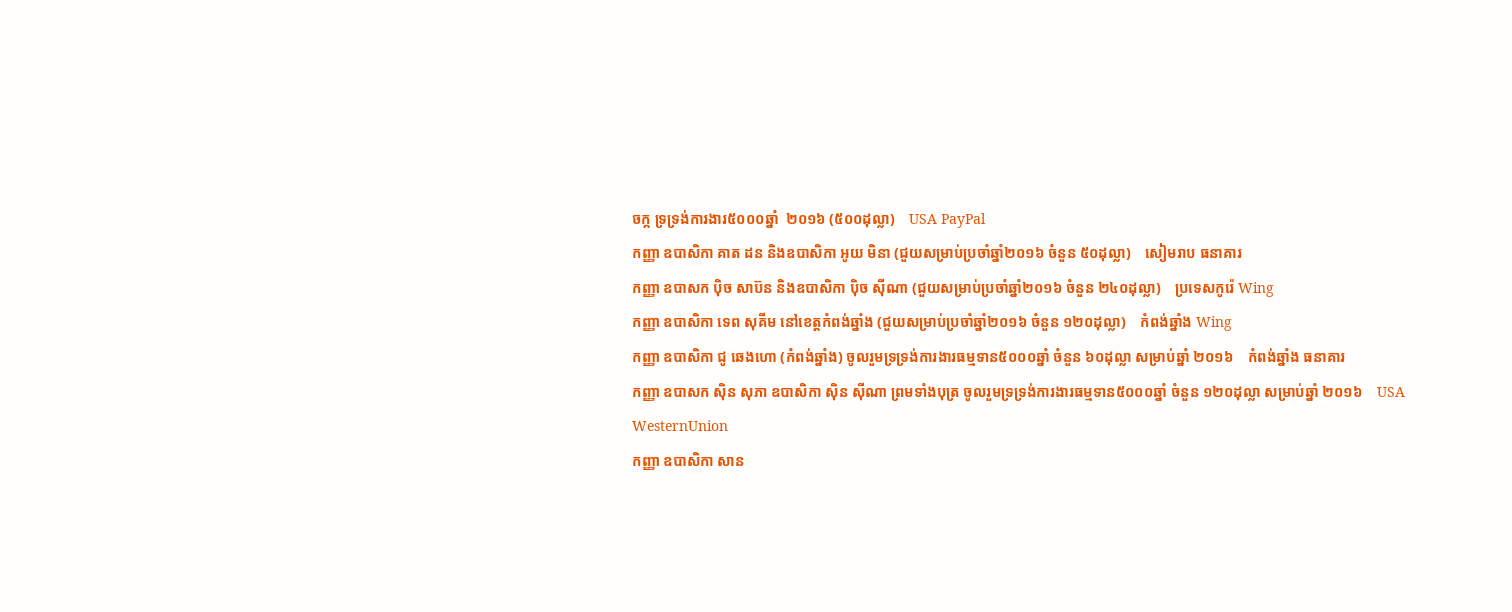ចក្ក ទ្រទ្រង់ការងារ៥០០០ឆ្នាំ  ២០១៦ (៥០០ដុល្លា)    USA PayPal
កញ្ញា ឧបាសិកា គាត ដន និងឧបាសិកា អូយ មិនា (ជួយសម្រាប់ប្រចាំឆ្នាំ២០១៦ ចំនួន ៥០ដុល្លា)    សៀមរាប ធនាគារ
កញ្ញា ឧបាសក ប៉ិច សាប៊ន និងឧបាសិកា ប៉ិច ស៊ីណា (ជួយសម្រាប់ប្រចាំឆ្នាំ២០១៦ ចំនួន ២៤០ដុល្លា)    ប្រទេសកូរ៉េ Wing
កញ្ញា ឧបាសិកា ទេព សុគីម នៅខេត្តកំពង់ឆ្នាំង (ជួយសម្រាប់ប្រចាំឆ្នាំ២០១៦ ចំនួន ១២០ដុល្លា)    កំពង់ឆ្នាំង Wing
កញ្ញា ឧបាសិកា ជូ ឆេងហោ (កំពង់ឆ្នាំង) ចូលរួមទ្រទ្រង់ការងារធម្មទាន៥០០០ឆ្នាំ ចំនួន ៦០ដុល្លា សម្រាប់ឆ្នាំ ២០១៦    កំពង់ឆ្នាំង ធនាគារ
កញ្ញា ឧបាសក ស៊ិន សុភា ឧបាសិកា ស៊ិន ស៊ីណា ព្រមទាំងបុត្រ ចូលរួមទ្រទ្រង់ការងារធម្មទាន៥០០០ឆ្នាំ ចំនួន ១២០ដុល្លា សម្រាប់ឆ្នាំ ២០១៦    USA WesternUnion
កញ្ញា ឧបាសិកា សាន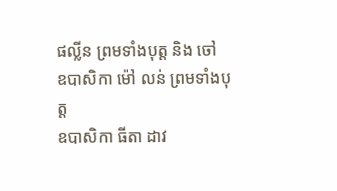ផល្លីន ព្រមទាំងបុត្ត និង ចៅ
ឧបាសិកា ម៉ៅ លន់ ព្រមទាំងបុត្ត
ឧបាសិកា ធីតា ដាវ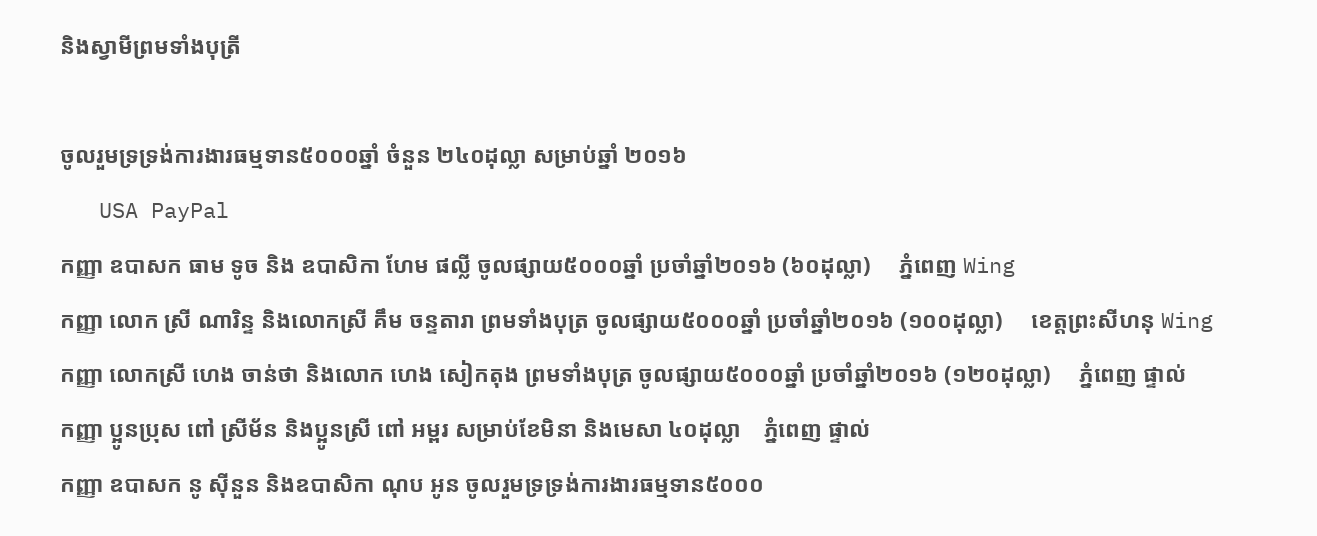និងស្វាមីព្រមទាំងបុត្រី

ចូលរួមទ្រទ្រង់ការងារធម្មទាន៥០០០ឆ្នាំ ចំនួន ២៤០ដុល្លា សម្រាប់ឆ្នាំ ២០១៦
   USA PayPal
កញ្ញា ឧបាសក ធាម ទូច និង ឧបាសិកា ហែម ផល្លី ចូលផ្សាយ៥០០០ឆ្នាំ ប្រចាំឆ្នាំ២០១៦ (៦០ដុល្លា)     ភ្នំពេញ Wing
កញ្ញា លោក ស្រី ណារិន្ទ និងលោកស្រី គឹម ចន្ទតារា ព្រមទាំងបុត្រ ចូលផ្សាយ៥០០០ឆ្នាំ ប្រចាំឆ្នាំ២០១៦ (១០០ដុល្លា)     ខេត្តព្រះសីហនុ Wing
កញ្ញា លោកស្រី ហេង ចាន់ថា និងលោក ហេង សៀកតុង ព្រមទាំងបុត្រ ចូលផ្សាយ៥០០០ឆ្នាំ ប្រចាំឆ្នាំ២០១៦ (១២០ដុល្លា)     ភ្នំពេញ ផ្ទាល់
កញ្ញា ប្អូនប្រុស ពៅ ស្រីម័ន និងប្អូនស្រី ពៅ អម្ពរ សម្រាប់ខែមិនា និងមេសា ៤០ដុល្លា    ភ្នំពេញ ផ្ទាល់
កញ្ញា ឧបាសក នូ ស៊ីនួន និងឧបាសិកា ណុប អូន ចូលរួមទ្រទ្រង់ការងារធម្មទាន៥០០០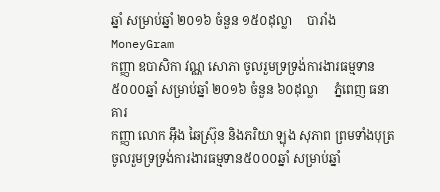ឆ្នាំ សម្រាប់ឆ្នាំ ២០១៦ ចំនួន ១៥០ដុល្លា     បារាំង MoneyGram
កញ្ញា ឧបាសិកា វណ្ណ សោភា ចូលរួមទ្រទ្រង់ការងារធម្មទាន៥០០០ឆ្នាំ សម្រាប់ឆ្នាំ ២០១៦ ចំនួន ៦០ដុល្លា     ភ្នំពេញ ធនាគារ
កញ្ញា លោក អ៊ឹង ឆៃស្រ៊ុន និងភរិយា ឡុង សុភាព ព្រមទាំងបុត្រ ចូលរួមទ្រទ្រង់ការងារធម្មទាន៥០០០ឆ្នាំ សម្រាប់ឆ្នាំ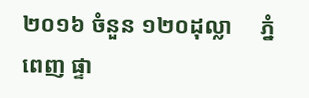២០១៦ ចំនួន ១២០ដុល្លា     ភ្នំពេញ ផ្ទា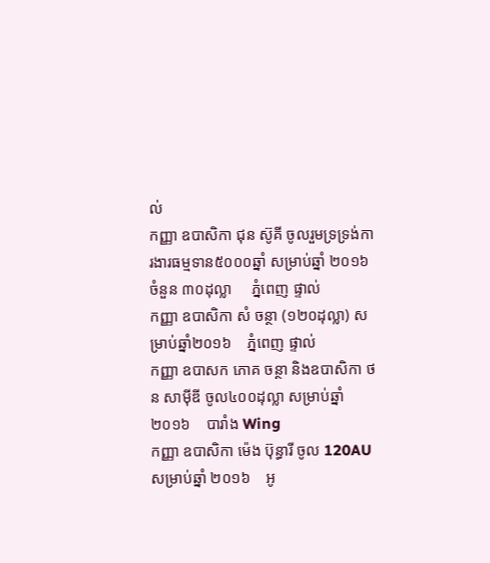ល់
កញ្ញា ឧបាសិកា ជុន ស៊ូគី ចូលរួមទ្រទ្រង់ការងារធម្មទាន៥០០០ឆ្នាំ សម្រាប់ឆ្នាំ ២០១៦ ចំនួន ៣០ដុល្លា     ភ្នំពេញ ផ្ទាល់
កញ្ញា ឧបាសិកា សំ ចន្ថា (១២០ដុល្លា) សម្រាប់ឆ្នាំ២០១៦    ភ្នំពេញ ផ្ទាល់
កញ្ញា ឧបាសក ភោគ ចន្ថា និងឧបាសិកា ថន សាម៉ីឌី ចូល៤០០ដុល្លា សម្រាប់ឆ្នាំ ២០១៦    បារាំង Wing
កញ្ញា ឧបាសិកា ម៉េង ប៊ុន្ធារី ចូល 120AU សម្រាប់ឆ្នាំ ២០១៦    អូ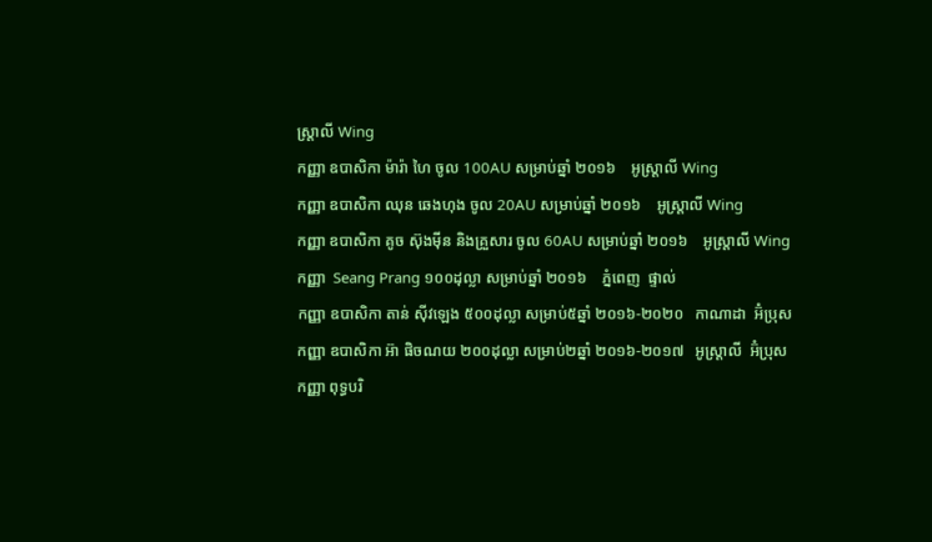ស្រ្តាលី Wing
កញ្ញា ឧបាសិកា ម៉ារ៉ា ហៃ ចូល 100AU សម្រាប់ឆ្នាំ ២០១៦    អូស្រ្តាលី Wing
កញ្ញា ឧបាសិកា ឈុន ឆេងហុង ចូល 20AU សម្រាប់ឆ្នាំ ២០១៦    អូស្រ្តាលី Wing
កញ្ញា ឧបាសិកា គូច ស៊ុងម៉ីន និងគ្រួសារ ចូល 60AU សម្រាប់ឆ្នាំ ២០១៦    អូស្រ្តាលី Wing
កញ្ញា  Seang Prang ១០០ដុល្លា សម្រាប់ឆ្នាំ ២០១៦    ភ្នំពេញ  ផ្ទាល់
កញ្ញា ឧបាសិកា តាន់ ស៊ីវឡេង ៥០០ដុល្លា សម្រាប់៥ឆ្នាំ ២០១៦-២០២០   កាណាដា  អ៊ំប្រុស
កញ្ញា ឧបាសិកា អ៊ា ផិចណយ ២០០ដុល្លា សម្រាប់២ឆ្នាំ ២០១៦-២០១៧   អូស្ត្រាលី  អ៊ំប្រុស
កញ្ញា ពុទ្ធបរិ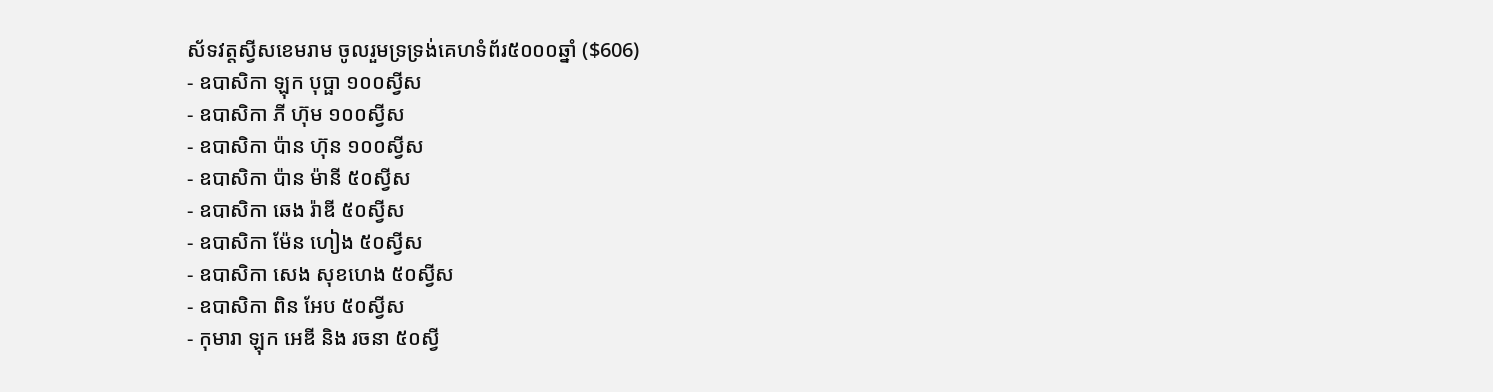ស័ទវត្តស្វីសខេមរាម ចូលរួមទ្រទ្រង់គេហទំព័រ៥០០០ឆ្នាំ ($606)
- ឧបាសិកា ឡុក បុប្ផា ១០០ស្វីស
- ឧបាសិកា ភី ហ៊ុម ១០០ស្វីស
- ឧបាសិកា ប៉ាន ហ៊ុន ១០០ស្វីស
- ឧបាសិកា ប៉ាន ម៉ានី ៥០ស្វីស
- ឧបាសិកា ឆេង រ៉ាឌី ៥០ស្វីស
- ឧបាសិកា ម៉ែន ហៀង ៥០ស្វីស
- ឧបាសិកា សេង សុខហេង ៥០ស្វីស
- ឧបាសិកា ពិន អែប ៥០ស្វីស
- កុមារា ឡុក អេឌី និង រចនា ៥០ស្វី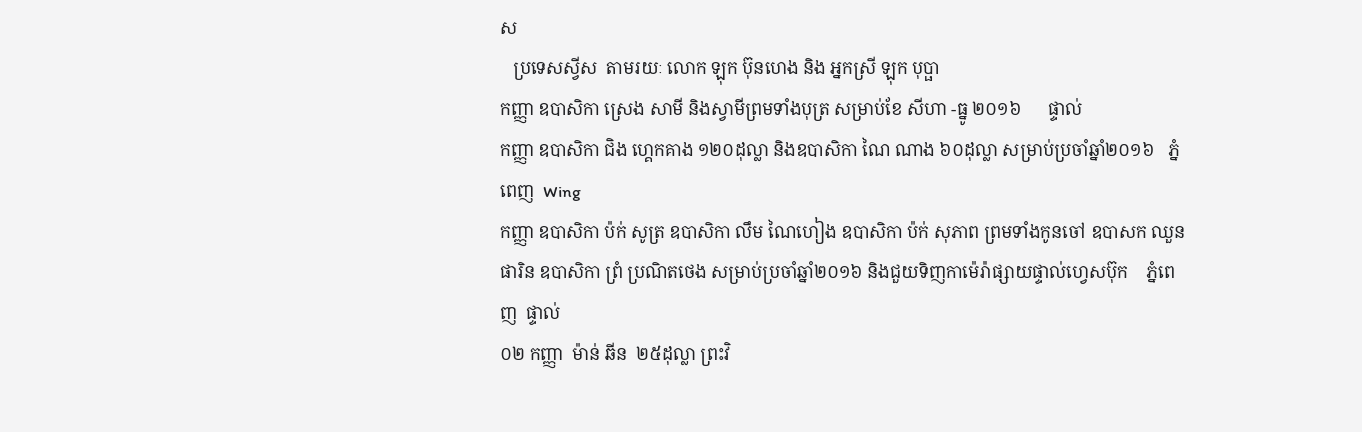ស
   ប្រទេសស្វីស  តាមរយៈ លោក ឡុក ប៊ុនហេង និង អ្នកស្រី ឡុក បុប្ផា
កញ្ញា ឧបាសិកា ស្រេង សាមី និងស្វាមីព្រមទាំងបុត្រ សម្រាប់ខែ សីហា -ធ្នូ ២០១៦      ផ្ទាល់
កញ្ញា ឧបាសិកា ជិង ហ្គេកគាង ១២០ដុល្លា និងឧបាសិកា ណៃ ណាង ៦០ដុល្លា សម្រាប់ប្រចាំឆ្នាំ២០១៦   ភ្នំពេញ  Wing
កញ្ញា ឧបាសិកា ប៉ក់ សូត្រ ឧបាសិកា លឹម ណៃហៀង ឧបាសិកា ប៉ក់ សុភាព ព្រមទាំងកូនចៅ ឧបាសក ឈួន ផារិន ឧបាសិកា ព្រំ ប្រណិតថេង សម្រាប់ប្រចាំឆ្នាំ២០១៦ និងជួយទិញកាម៉េរ៉ាផ្សាយផ្ទាល់ហ្វេសប៊ុក    ភ្នំពេញ  ផ្ទាល់
០២ កញ្ញា  ម៉ាន់ ឆីន  ២៥ដុល្លា ព្រះវិ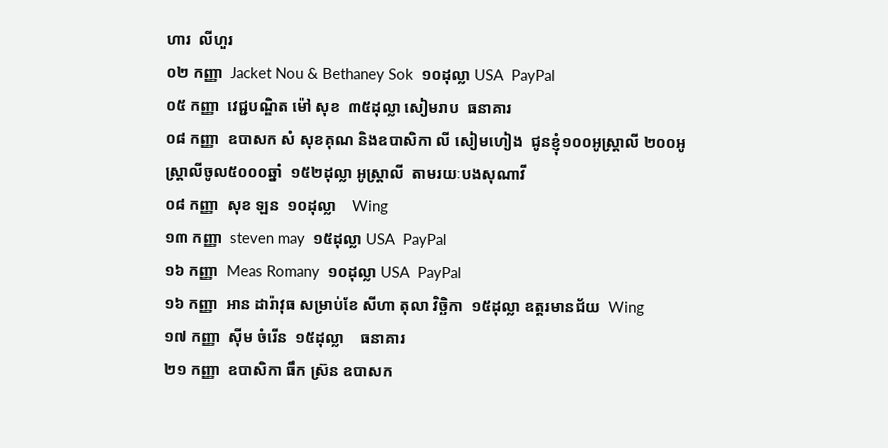ហារ  លីហួរ
០២ កញ្ញា  Jacket Nou & Bethaney Sok  ១០ដុល្លា USA  PayPal
០៥ កញ្ញា  វេជ្ជបណ្ឌិត ម៉ៅ សុខ  ៣៥ដុល្លា សៀមរាប  ធនាគារ
០៨ កញ្ញា  ឧបាសក សំ សុខគុណ និងឧបាសិកា លី សៀមហៀង  ជូនខ្ញុំ១០០អូស្រ្តាលី ២០០អូស្រ្តាលីចូល៥០០០ឆ្នាំ  ១៥២ដុល្លា អូស្រ្តាលី  តាមរយៈបងសុណាវី
០៨ កញ្ញា  សុខ ឡន  ១០ដុល្លា    Wing
១៣ កញ្ញា  steven may  ១៥ដុល្លា USA  PayPal
១៦ កញ្ញា  Meas Romany  ១០ដុល្លា USA  PayPal
១៦ កញ្ញា  អាន ដារ៉ាវុធ សម្រាប់ខែ សីហា តុលា វិច្ឆិកា  ១៥ដុល្លា ឧត្តរមានជ័យ  Wing
១៧ កញ្ញា  ស៊ីម ចំរើន  ១៥ដុល្លា    ធនាគារ
២១ កញ្ញា  ឧបាសិកា ធឹក ស្រ៊ន ឧបាសក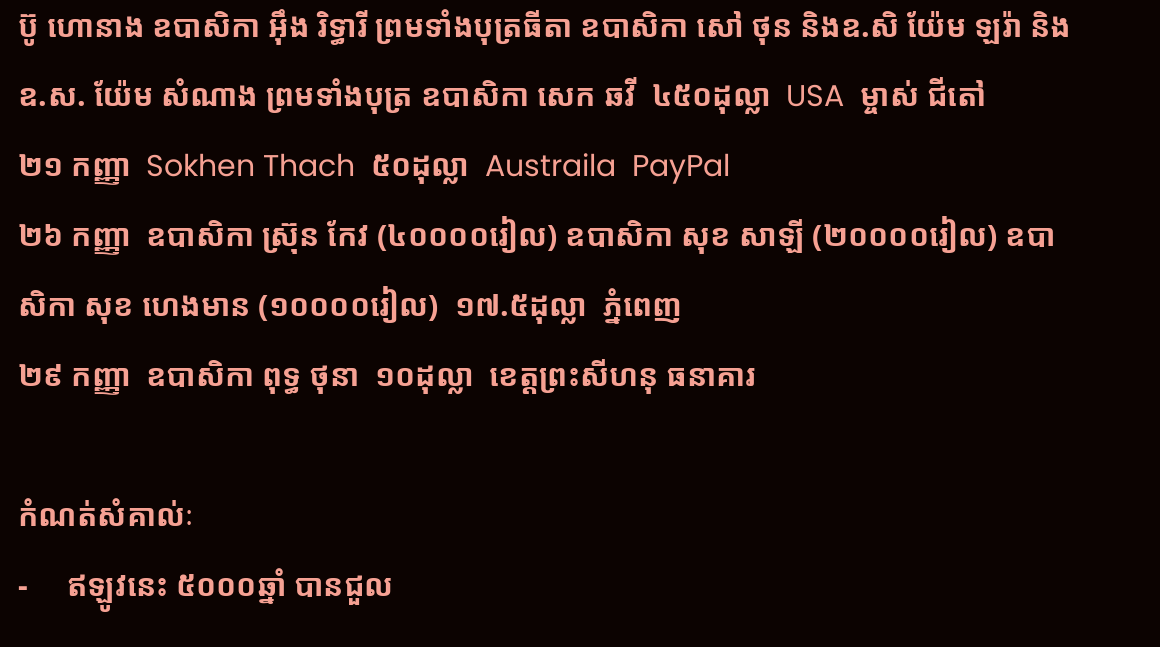ប៊ូ ហោនាង ឧបាសិកា អ៊ឹង រិទ្ធារី ព្រមទាំងបុត្រធីតា ឧបាសិកា សៅ ថុន និងឧ.សិ យ៉ែម ឡរ៉ា និងឧ.ស. យ៉ែម សំណាង ព្រមទាំងបុត្រ ឧបាសិកា សេក ឆវី  ៤៥០ដុល្លា  USA  ម្ចាស់ ជីតៅ
២១ កញ្ញា  Sokhen Thach  ៥០ដុល្លា  Austraila  PayPal
២៦ កញ្ញា  ឧបាសិកា ស្រ៊ុន កែវ (៤០០០០រៀល) ឧបាសិកា សុខ សាឡី (២០០០០រៀល) ឧបាសិកា សុខ ហេងមាន (១០០០០រៀល)  ១៧.៥ដុល្លា  ភ្នំពេញ
២៩ កញ្ញា  ឧបាសិកា ពុទ្ធ ថុនា  ១០ដុល្លា  ខេត្តព្រះសីហនុ ធនាគារ

កំណត់សំគាល់ៈ
-     ឥឡូវនេះ ៥០០០ឆ្នាំ បានជួល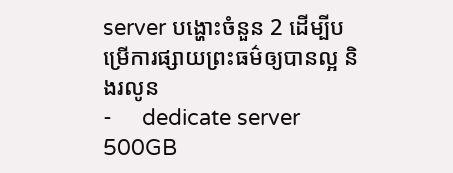server បង្ហោះចំនួន 2 ដើម្បីបម្រើការផ្សាយព្រះធម៌ឲ្យបានល្អ និងរលូន
-     dedicate server 500GB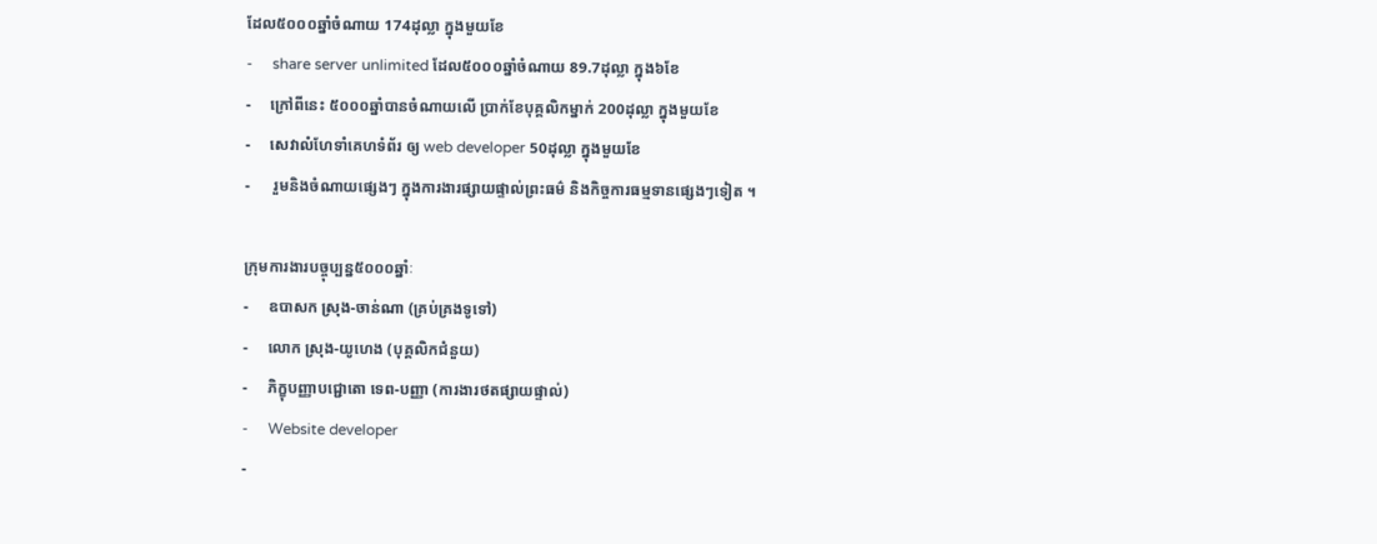ដែល៥០០០ឆ្នាំចំណាយ 174ដុល្លា ក្នុងមួយខែ
-     share server unlimited ដែល៥០០០ឆ្នាំចំណាយ 89.7ដុល្លា ក្នុង៦ខែ
-     ក្រៅពីនេះ ៥០០០ឆ្នាំបានចំណាយលើ ប្រាក់ខែបុគ្គលិកម្នាក់ 200ដុល្លា ក្នុងមួយខែ
-     សេវាលំហែទាំគេហទំព័រ ឲ្យ web developer 50ដុល្លា ក្នុងមួយខែ
-      រួមនិងចំណាយផ្សេងៗ ក្នុងការងារផ្សាយផ្ទាល់ព្រះធម៌ និងកិច្ចការធម្មទានផ្សេងៗទៀត ។

ក្រុមការងារបច្ចុប្បន្ន៥០០០ឆ្នាំៈ
-     ឧបាសក ស្រុង-ចាន់ណា (គ្រប់គ្រងទូទៅ)
-     លោក ស្រុង-យូហេង (បុគ្គលិកជំនួយ)
-     ភិក្ខុបញ្ញាបជ្ជោតោ ទេព-បញ្ញា (ការងារថតផ្សាយផ្ទាល់)
-     Website developer
-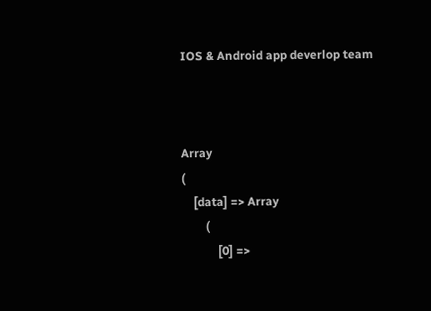IOS & Android app deverlop team



Array
(
    [data] => Array
        (
            [0] =>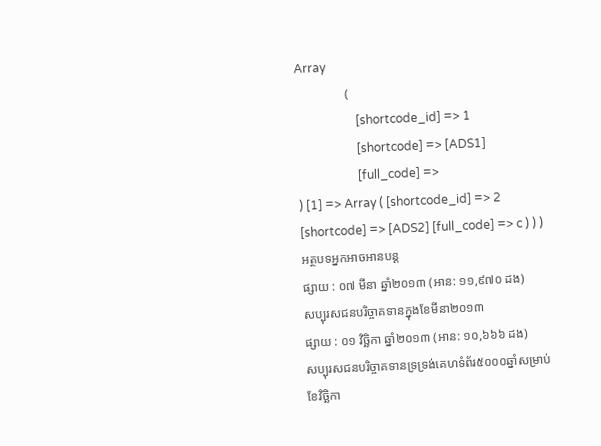Array
                (
                    [shortcode_id] => 1
                    [shortcode] => [ADS1]
                    [full_code] =>
) [1] => Array ( [shortcode_id] => 2 [shortcode] => [ADS2] [full_code] => c ) ) )
អត្ថបទអ្នកអាចអានបន្ត
ផ្សាយ : ០៧ មីនា ឆ្នាំ២០១៣ (អាន: ១១,៩៧០ ដង)
សប្បុរសជនបរិច្ចាគទានក្នុងខែមីនា២០១៣
ផ្សាយ : ០១ វិច្ឆិកា ឆ្នាំ២០១៣ (អាន: ១០,៦៦៦ ដង)
សប្បុរសជនបរិច្ចាគទានទ្រទ្រង់គេហទំព័រ៥០០០ឆ្នាំសម្រាប់ខែវិច្ឆិកា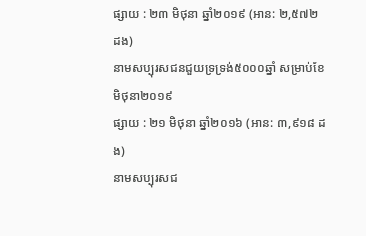ផ្សាយ : ២៣ មិថុនា ឆ្នាំ២០១៩ (អាន: ២,៥៧២ ដង)
នាមសប្បុរសជនជួយទ្រទ្រង់៥០០០ឆ្នាំ សម្រាប់ខែមិថុនា២០១៩
ផ្សាយ : ២១ មិថុនា ឆ្នាំ២០១៦ (អាន: ៣,៩១៨ ដង)
នាមសប្បុរសជ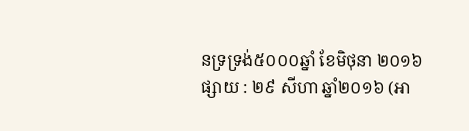នទ្រទ្រង់៥០០០ឆ្នាំ ខែមិថុនា ២០១៦
ផ្សាយ : ២៩ សីហា ឆ្នាំ២០១៦ (អា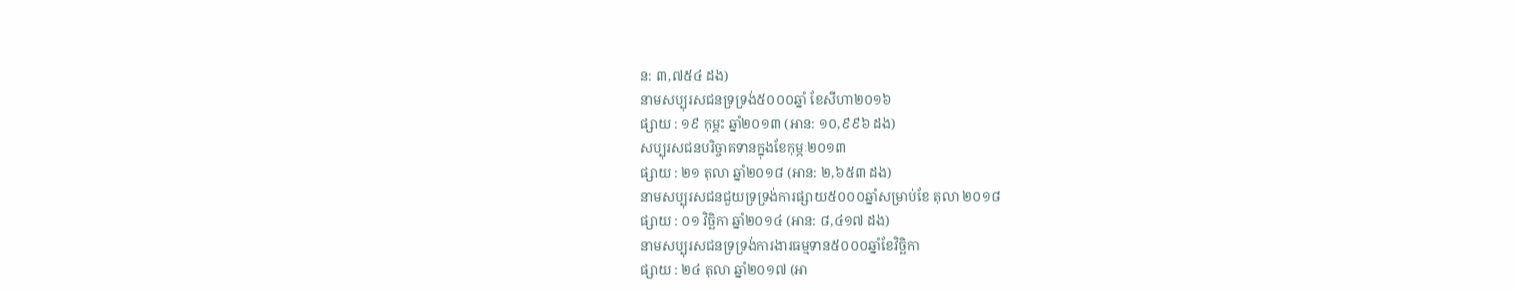ន: ៣,៧៥៤ ដង)
នាមសប្បុរសជនទ្រទ្រង់៥០០០ឆ្នាំ ខែសីហា២០១៦
ផ្សាយ : ១៩ កុម្ភះ ឆ្នាំ២០១៣ (អាន: ១០,៩៩៦ ដង)
សប្បុរសជនបរិច្ចាគទានក្នុងខែកុម្ភៈ២០១៣
ផ្សាយ : ២១ តុលា ឆ្នាំ២០១៨ (អាន: ២,៦៥៣ ដង)
នាមសប្បុរសជនជួយទ្រទ្រង់ការផ្សាយ៥០០០ឆ្នាំសម្រាប់ខែ តុលា ២០១៨
ផ្សាយ : ០១ វិច្ឆិកា ឆ្នាំ២០១៤ (អាន: ៨,៤១៧ ដង)
នាមសប្បុរសជនទ្រទ្រង់ការងារធម្មទាន៥០០០ឆ្នាំខែវិច្ឆិកា
ផ្សាយ : ២៤ តុលា ឆ្នាំ២០១៧ (អា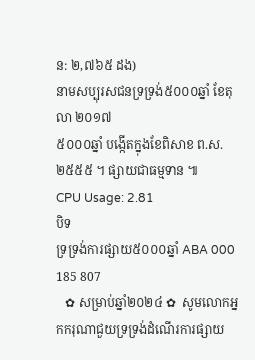ន: ២,៧៦៥ ដង)
នាមសប្បុរសជនទ្រទ្រង់៥០០០ឆ្នាំ ខែតុលា ២០១៧
៥០០០ឆ្នាំ បង្កើតក្នុងខែពិសាខ ព.ស.២៥៥៥ ។ ផ្សាយជាធម្មទាន ៕
CPU Usage: 2.81
បិទ
ទ្រទ្រង់ការផ្សាយ៥០០០ឆ្នាំ ABA 000 185 807
   ✿ សម្រាប់ឆ្នាំ២០២៤ ✿  សូមលោកអ្នកករុណាជួយទ្រទ្រង់ដំណើរការផ្សាយ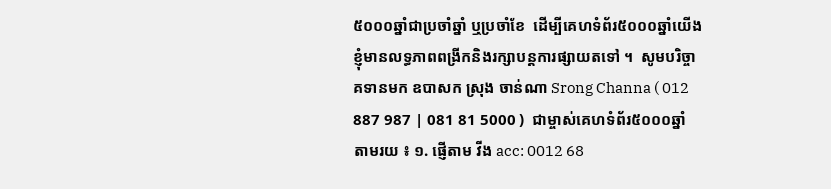៥០០០ឆ្នាំជាប្រចាំឆ្នាំ ឬប្រចាំខែ  ដើម្បីគេហទំព័រ៥០០០ឆ្នាំយើងខ្ញុំមានលទ្ធភាពពង្រីកនិងរក្សាបន្តការផ្សាយតទៅ ។  សូមបរិច្ចាគទានមក ឧបាសក ស្រុង ចាន់ណា Srong Channa ( 012 887 987 | 081 81 5000 )  ជាម្ចាស់គេហទំព័រ៥០០០ឆ្នាំ   តាមរយ ៖ ១. ផ្ញើតាម វីង acc: 0012 68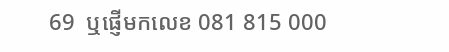69  ឬផ្ញើមកលេខ 081 815 000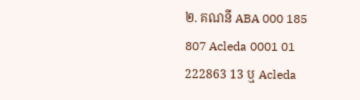២. គណនី ABA 000 185 807 Acleda 0001 01 222863 13 ឬ Acleda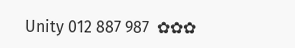Unity 012 887 987  ✿✿✿